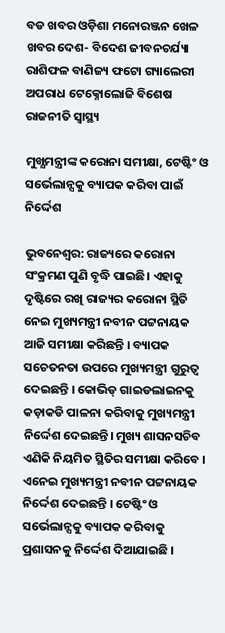ବଡ ଖବର ଓଡ଼ିଶା ମନୋରଞ୍ଜନ ଖେଳ ଖବର ଦେଶ- ବିଦେଶ ଜୀବନଚର୍ଯ୍ୟା ରାଶିଫଳ ବାଣିଜ୍ୟ ଫଟୋ ଗ୍ୟାଲେରୀ ଅପରାଧ ଟେକ୍ନୋଲୋଜି ବିଶେଷ ରାଜନୀତି ସ୍ଵାସ୍ଥ୍ୟ

ମୁଖ୍ଯମନ୍ତ୍ରୀଙ୍କ କରୋନା ସମୀକ୍ଷା, ଟେଷ୍ଟିଂ ଓ ସର୍ଭେଲାନ୍ସକୁ ବ୍ୟାପକ କରିବା ପାଇଁ ନିର୍ଦ୍ଦେଶ

ଭୁବନେଶ୍ୱର: ରାଜ୍ୟରେ କରୋନା ସଂକ୍ରମଣ ପୁଣି ବୃଦ୍ଧି ପାଇଛି। ଏହାକୁ ଦୃଷ୍ଟିରେ ରଖି ରାଜ୍ୟର କରୋନା ସ୍ଥିତି ନେଇ ମୁଖ୍ୟମନ୍ତ୍ରୀ ନବୀନ ପଟ୍ଟନାୟକ ଆଜି ସମୀକ୍ଷା କରିଛନ୍ତି । ବ୍ୟାପକ ସଚେତନତା ଉପରେ ମୁଖ୍ୟମନ୍ତ୍ରୀ ଗୁରୁତ୍ୱ ଦେଇଛନ୍ତି । କୋଭିଡ୍ ଗାଇଡଲାଇନକୁ କଡ଼ାକଡି ପାଳନା କରିବାକୁ ମୁଖ୍ୟମନ୍ତ୍ରୀ ନିର୍ଦ୍ଦେଶ ଦେଇଛନ୍ତି। ମୁଖ୍ୟ ଶାସନସଚିବ ଏଣିକି ନିୟମିତ ସ୍ଥିତିର ସମୀକ୍ଷା କରିବେ । ଏନେଇ ମୁଖ୍ୟମନ୍ତ୍ରୀ ନବୀନ ପଟ୍ଟନାୟକ ନିର୍ଦ୍ଦେଶ ଦେଇଛନ୍ତି । ଟେଷ୍ଟିଂ ଓ ସର୍ଭେଲାନ୍ସକୁ ବ୍ୟାପକ କରିବାକୁ ପ୍ରଶାସନକୁ ନିର୍ଦ୍ଦେଶ ଦିଆଯାଇଛି ।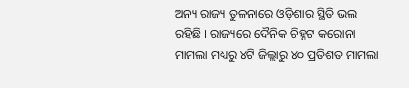ଅନ୍ୟ ରାଜ୍ୟ ତୁଳନାରେ ଓଡ଼ିଶାର ସ୍ଥିତି ଭଲ ରହିଛି । ରାଜ୍ୟରେ ଦୈନିକ ଚିହ୍ନଟ କରୋନା ମାମଲା ମଧ୍ୟରୁ ୪ଟି ଜିଲ୍ଲାରୁ ୪୦ ପ୍ରତିଶତ ମାମଲା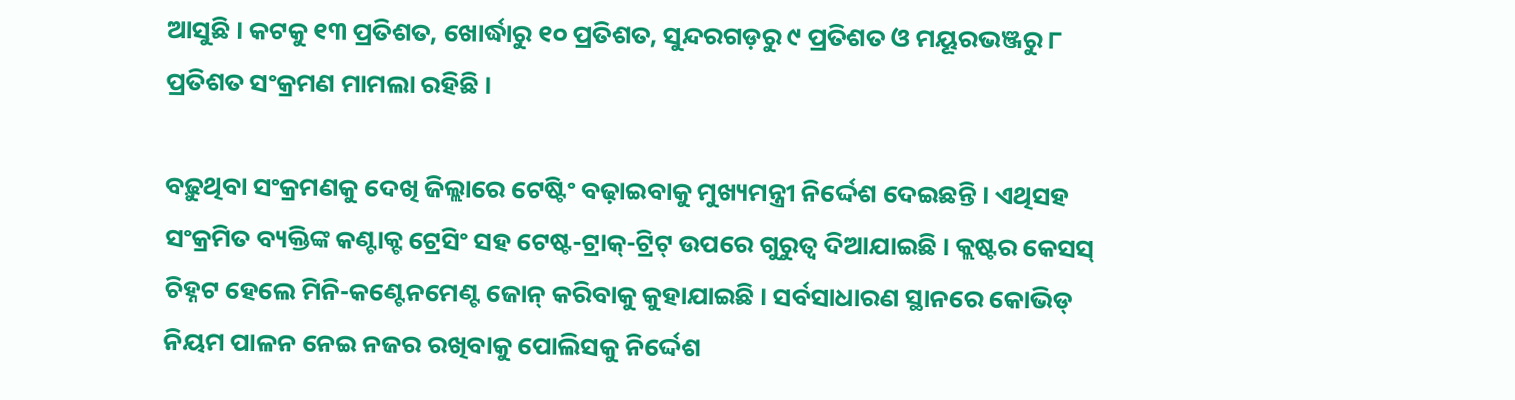ଆସୁଛି । କଟକୁ ୧୩ ପ୍ରତିଶତ, ଖୋର୍ଦ୍ଧାରୁ ୧୦ ପ୍ରତିଶତ, ସୁନ୍ଦରଗଡ଼ରୁ ୯ ପ୍ରତିଶତ ଓ ମୟୂରଭଞ୍ଜରୁ ୮ ପ୍ରତିଶତ ସଂକ୍ରମଣ ମାମଲା ରହିଛି ।

ବଢ଼ୁଥିବା ସଂକ୍ରମଣକୁ ଦେଖି ଜିଲ୍ଲାରେ ଟେଷ୍ଟିଂ ବଢ଼ାଇବାକୁ ମୁଖ୍ୟମନ୍ତ୍ରୀ ନିର୍ଦ୍ଦେଶ ଦେଇଛନ୍ତି । ଏଥିସହ ସଂକ୍ରମିତ ବ୍ୟକ୍ତିଙ୍କ କଣ୍ଟାକ୍ଟ ଟ୍ରେସିଂ ସହ ଟେଷ୍ଟ-ଟ୍ରାକ୍-ଟ୍ରିଟ୍ ଉପରେ ଗୁରୁତ୍ୱ ଦିଆଯାଇଛି । କ୍ଲଷ୍ଟର କେସସ୍ ଚିହ୍ନଟ ହେଲେ ମିନି-କଣ୍ଟେନମେଣ୍ଟ ଜୋନ୍ କରିବାକୁ କୁହାଯାଇଛି । ସର୍ବସାଧାରଣ ସ୍ଥାନରେ କୋଭିଡ୍ ନିୟମ ପାଳନ ନେଇ ନଜର ରଖିବାକୁ ପୋଲିସକୁ ନିର୍ଦ୍ଦେଶ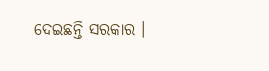ଦେଇଛନ୍ତି ସରକାର ।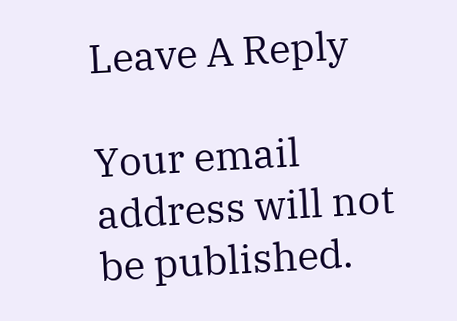Leave A Reply

Your email address will not be published.